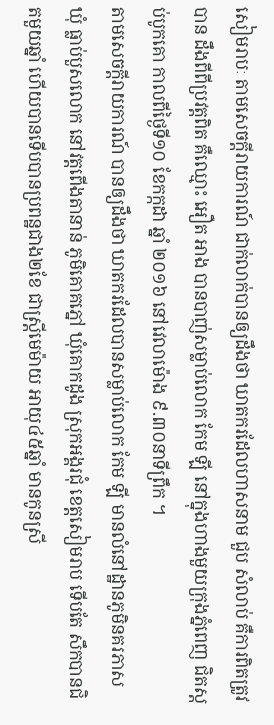សៀមរាបៈ តាមសេចក្តីរាយការណ៍ ជាក់លាក់បានឲ្យដឹងថា ឃាតករដែលហាសនាម ជួប សំលាប់ គឺការពិតត្រូវបាន ដឹងពីពីប្រវត្តពិត គឺឈ្មោះ អឿត អាង បានបាញ់សម្លាប់លោក កែម ឡី នៅក្នុងហាងមួយក្រុងភ្នំពេញ ជិតស្តប់បូកគោ កាលពីថ្ងៃទី១០ ខែកក្កដា ឆ្នាំ ២០១៦ នៅវេលាម៉ោង ៩.៣០នាទីព្រឹក ។
តាមសេចក្តីរាយការណ៍ បានឲ្យដឹងថា ឃាតករដែលបានសម្លាប់លោក កែម ឡី មានលំនៅដ្ឋានភូមិនគរភាស ឃុំ ធ្លាប់បួសលោក នៅវត្តពើងតានាន់ ភូមិគោគភ្នៅ ឃុំគោកដូង ស្រុកអង្គរជុំ ខេត្តសៀមរាប ទើបតែ សឹកបានជិតមួយឆ្នាំ ហើយបានទើបបានប្រពន្ឋជាង២ខែ ជាស្ត្រីមេម៉ាយ អាយុ៤៥ឆ្នាំ មានកូនស្រី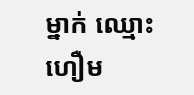ម្នាក់ ឈ្មោះ ហឿម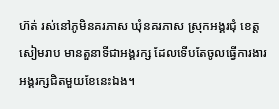ហ៊ត់ រស់នៅភូមិនគរភាស ឃុំនគរភាស ស្រុកអង្គរជុំ ខេត្តសៀមរាប មានតួនាទីជាអង្គរក្ស ដែលទើបតែចូលធ្វើការងារអង្គរក្សជិតមួយខែនេះឯង។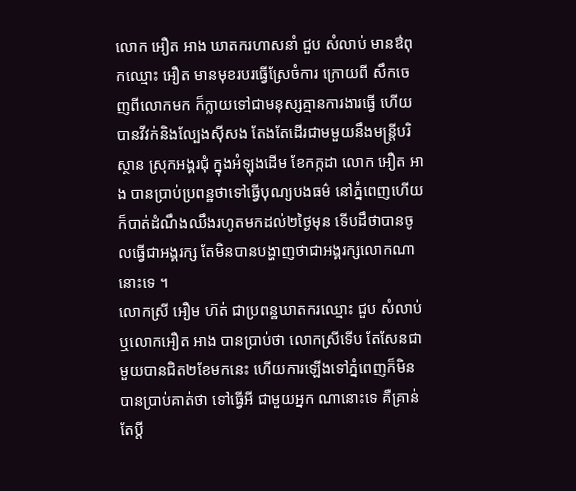លោក អឿត អាង ឃាតករហាសនាំ ជួប សំលាប់ មានឳពុកឈ្មោះ អឿត មានមុខរបរធ្វើស្រែចំការ ក្រោយពី សឹកចេញពីលោកមក ក៏ក្លាយទៅជាមនុស្សគ្មានការងារធ្វើ ហើយបានវីវក់និងល្បែងស៊ីសង តែងតែដើរជាមមួយនឹងមន្ត្រីបរិស្ថាន ស្រុកអង្គរជុំ ក្នុងអំឡុងដើម ខែកក្កដា លោក អឿត អាង បានប្រាប់ប្រពន្ឋថាទៅធ្វើបុណ្យបងធម៌ នៅភ្នំពេញហើយក៏បាត់ដំណឹងឈឹងរហូតមកដល់២ថ្ងៃមុន ទើបដឹថាបានចូលធ្វើជាអង្គរក្ស តែមិនបានបង្ហាញថាជាអង្គរក្សលោកណានោះទេ ។
លោកស្រី អឿម ហ៊ត់ ជាប្រពន្ឋឃាតករឈ្មោះ ជួប សំលាប់ ឬលោកអឿត អាង បានប្រាប់ថា លោកស្រីទើប តែសែនជាមួយបានជិត២ខែមកនេះ ហើយការឡើងទៅភ្នំពេញក៏មិនបានប្រាប់គាត់ថា ទៅធ្វើអី ជាមួយអ្នក ណានោះទេ គឺគ្រាន់តែប្តី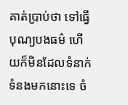គាត់ប្រាប់ថា ទៅធ្វើបុណ្យបងធម៌ ហើយក៏មិនដែលទំនាក់ទំនងមកនោះទេ ចំ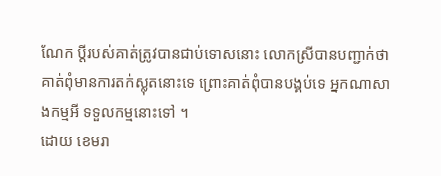ណែក ប្តីរបស់គាត់ត្រូវបានជាប់ទោសនោះ លោកស្រីបានបញ្ជាក់ថា គាត់ពុំមានការតក់ស្លុតនោះទេ ព្រោះគាត់ពុំបានបង្គប់ទេ អ្នកណាសាងកម្មអី ទទួលកម្មនោះទៅ ។
ដោយ ខេមរា